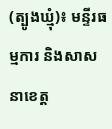(ត្បូងឃ្មុំ)៖ មន្ទីរធម្មការ និងសាសនាខេត្ត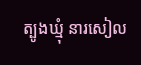ត្បូងឃ្មុំ នារសៀល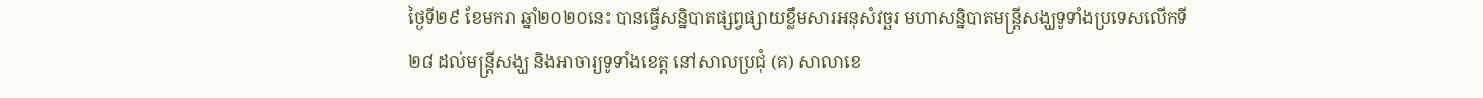ថ្ងៃទី២៩ ខែមករា ឆ្នាំ២០២០នេះ បានធ្វើសន្និបាតផ្សព្វផ្សាយខ្លឹមសារអនុសំវច្ឆរ មហាសន្និបាតមន្ត្រីសង្ឃទូទាំងប្រទេសលើកទី២៨ ដល់មន្ត្រីសង្ឃ និងអាចារ្យទូទាំងខេត្ត នៅសាលប្រជុំ (គ) សាលាខេ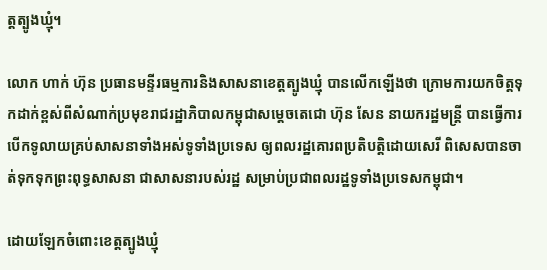ត្តត្បូងឃ្មុំ។

លោក ហាក់ ហ៊ុន ប្រធានមន្ទីរធម្មការនិងសាសនាខេត្តត្បូងឃ្មុំ បានលើកឡើងថា ក្រោមការយកចិត្តទុកដាក់ខ្ពស់ពីសំណាក់ប្រមុខរាជរដ្ឋាភិបាលកម្ពុជាសម្ដេចតេជោ ហ៊ុន សែន នាយករដ្ឋមន្ត្រី បានធ្វើការបើកទូលាយគ្រប់សាសនាទាំងអស់ទូទាំងប្រទេស ឲ្យពលរដ្ឋគោរពប្រតិបត្តិដោយសេរី ពិសេសបានចាត់ទុកទុកព្រះពុទ្ធសាសនា ជាសាសនារបស់រដ្ឋ សម្រាប់ប្រជាពលរដ្ឋទូទាំងប្រទេសកម្ពុជា។

ដោយឡែកចំពោះខេត្តត្បូងឃ្មុំ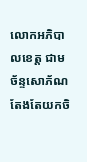លោកអភិបាលខេត្ត ជាម ច័ន្ទសោភ័ណ តែងតែយកចិ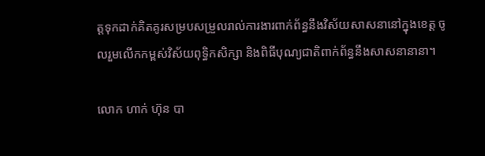ត្តទុកដាក់គិតគូរសម្របសម្រួលរាល់ការងារពាក់ព័ន្ធនឹងវិស័យសាសនានៅក្នុងខេត្ត ចូលរួមលើកកម្ពស់វិស័យពុទ្ធិកសិក្សា និងពិធីបុណ្យជាតិពាក់ព័ន្ធនឹងសាសនានានា។

លោក ហាក់ ហ៊ុន បា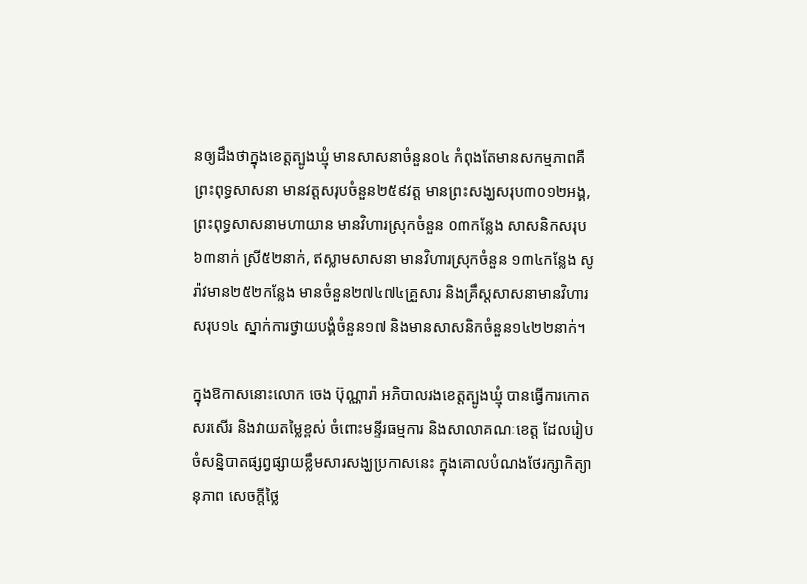នឲ្យដឹងថាក្នុងខេត្តត្បូងឃ្មុំ មានសាសនាចំនួន០៤ កំពុងតែមានសកម្មភាពគឺ ព្រះពុទ្ធសាសនា មានវត្តសរុបចំនួន២៥៩វត្ត មានព្រះសង្ឃសរុប៣០១២អង្គ, ព្រះពុទ្ធសាសនាមហាយាន មានវិហារស្រុកចំនួន ០៣កន្លែង សាសនិកសរុប ៦៣នាក់ ស្រី៥២នាក់, ឥស្លាមសាសនា មានវិហារស្រុកចំនួន ១៣៤កន្លែង សូរ៉ាវមាន២៥២កន្លែង មានចំនួន២៧៤៧៤គ្រួសារ និងគ្រឹស្តសាសនាមានវិហារសរុប១៤ ស្នាក់ការថ្វាយបង្គំចំនួន១៧ និងមានសាសនិកចំនួន១៤២២នាក់។

ក្នុងឱកាសនោះលោក ចេង ប៊ុណ្ណារ៉ា អភិបាលរងខេត្តត្បូងឃ្មុំ បានធ្វើការកោតសរសើរ និងវាយតម្លៃខ្ពស់ ចំពោះមន្ទីរធម្មការ និងសាលាគណៈខេត្ត ដែលរៀបចំសន្និបាតផ្សព្វផ្សាយខ្លឹមសារសង្ឃប្រកាសនេះ ក្នុងគោលបំណងថែរក្សាកិត្យានុភាព សេចក្តីថ្លៃ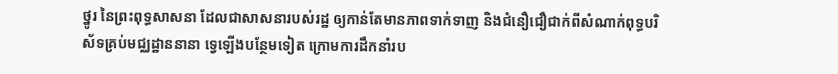ថ្នូរ នៃព្រះពុទ្ធសាសនា ដែលជាសាសនារបស់រដ្ឋ ឲ្យកាន់តែមានភាពទាក់ទាញ និងជំនឿជឿជាក់ពីសំណាក់ពុទ្ធបរិស័ទគ្រប់មជ្ឈដ្ឋាននានា ទ្វេឡើងបន្ថែមទៀត ក្រោមការដឹកនាំរប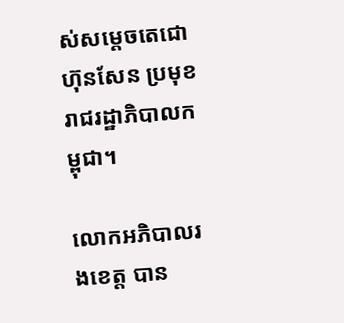ស់សម្ដេចតេជោ ហ៊ុនសែន ប្រមុខរាជរដ្ឋាភិបាលកម្ពុជា។

លោកអភិបាលរងខេត្ត បាន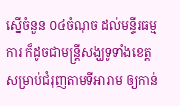ស្នើចំនួន ០៤ចំណុច ដល់មន្ទីរធម្មការ ក៏ដូចជាមន្ត្រីសង្ឃទូទាំងខេត្ត សម្រាប់ជំរុញតាមទីអារាម ឲ្យកាន់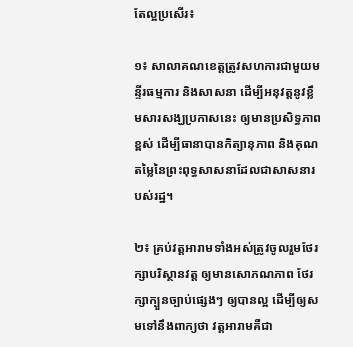តែល្អប្រសើរ៖

១៖ សាលាគណខេត្តត្រូវសហការជាមួយមន្ទីរធម្មការ និងសាសនា ដើម្បីអនុវត្តនូវខ្លឹមសារសង្ឃប្រកាសនេះ ឲ្យមានប្រសិទ្ធភាពខ្ពស់ ដើម្បីធានាបានកិត្យានុភាព និងគុណតម្លៃនៃព្រះពុទ្ធសាសនាដែលជាសាសនារបស់រដ្ឋ។

២៖ គ្រប់វត្តអារាមទាំងអស់ត្រូវចូលរួមថែរក្សាបរិស្ថានវត្ត ឲ្យមានសោភណភាព ថែរក្សាក្បួនច្បាប់ផ្សេងៗ ឲ្យបានល្អ ដើម្បីឲ្យសមទៅនឹងពាក្យថា វត្តអារាមគឺជា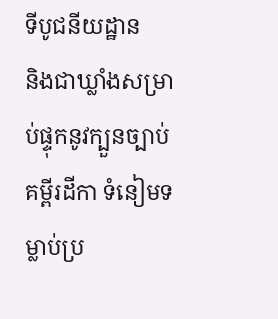ទីបូជនីយដ្ឋាន
និងជាឃ្លាំងសម្រាប់ផ្ទុកនូវក្បួនច្បាប់ គម្ពីរដីកា ទំនៀមទម្លាប់ប្រ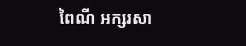ពៃណី អក្សរសា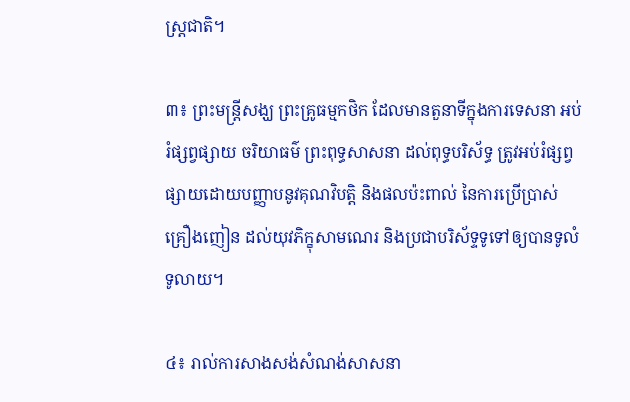ស្ត្រជាតិ។

៣៖ ព្រះមន្ត្រីសង្ឃ ព្រះគ្រូធម្មកថិក ដែលមានតួនាទីក្នុងការទេសនា អប់រំផ្សព្វផ្សាយ ចរិយាធម៌ ព្រះពុទ្ធសាសនា ដល់ពុទ្ធបរិស័ទ្ធ ត្រូវអប់រំផ្សព្វផ្សាយដោយបញ្ញាបនូវគុណវិបត្តិ និងផលប៉ះពាល់ នៃការប្រើប្រាស់គ្រឿងញៀន ដល់យុវភិក្ខុសាមណេរ និងប្រជាបរិស័ទ្ទទូទៅឲ្យបានទូលំទូលាយ។

៤៖ រាល់ការសាងសង់សំណង់សាសនា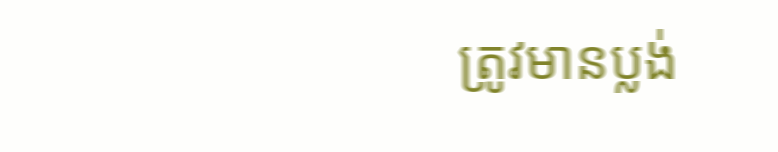ត្រូវមានប្លង់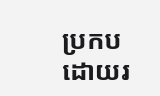ប្រកបដោយរ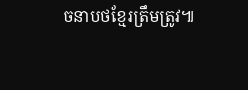ចនាបថខ្មែរត្រឹមត្រូវ៕